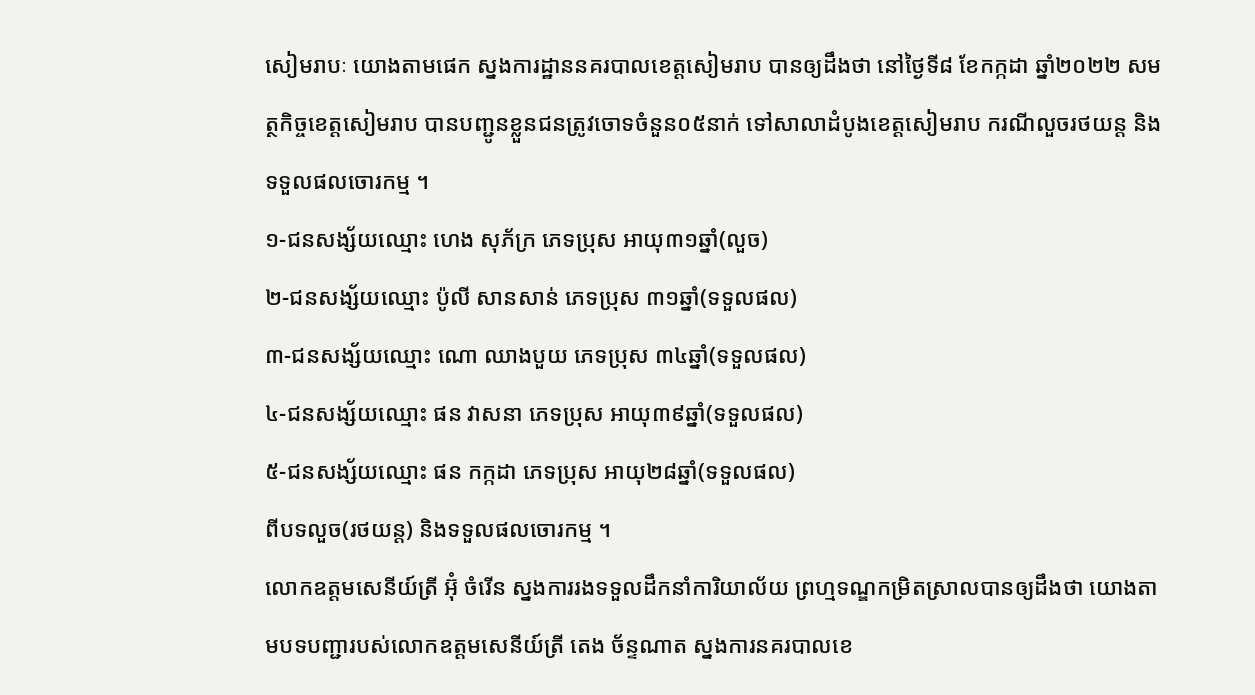សៀមរាបៈ យោងតាមផេក ស្នងការដ្ឋាននគរបាលខេត្តសៀមរាប បានឲ្យដឹងថា នៅថ្ងៃទី៨ ខែកក្កដា ឆ្នាំ២០២២ សមត្ថកិច្ចខេត្តសៀមរាប បានបញ្ជូនខ្លួនជនត្រូវចោទចំនួន០៥នាក់ ទៅសាលាដំបូងខេត្តសៀមរាប ករណីលួចរថយន្ត និងទទួលផលចោរកម្ម ។
១-ជនសង្ស័យឈ្មោះ ហេង សុភ័ក្រ ភេទប្រុស អាយុ៣១ឆ្នាំ(លួច)
២-ជនសង្ស័យឈ្មោះ ប៉ូលី សានសាន់ ភេទប្រុស ៣១ឆ្នាំ(ទទួលផល)
៣-ជនសង្ស័យឈ្មោះ ណោ ឈាងបួយ ភេទប្រុស ៣៤ឆ្នាំ(ទទួលផល)
៤-ជនសង្ស័យឈ្មោះ ផន វាសនា ភេទប្រុស អាយុ៣៩ឆ្នាំ(ទទួលផល)
៥-ជនសង្ស័យឈ្មោះ ផន កក្កដា ភេទប្រុស អាយុ២៨ឆ្នាំ(ទទួលផល)
ពីបទលួច(រថយន្ត) និងទទួលផលចោរកម្ម ។
លោកឧត្តមសេនីយ៍ត្រី អ៊ុំ ចំរើន ស្នងការរងទទួលដឹកនាំការិយាល័យ ព្រហ្មទណ្ឌកម្រិតស្រាលបានឲ្យដឹងថា យោងតាមបទបញ្ជារបស់លោកឧត្តមសេនីយ៍ត្រី តេង ច័ន្ទណាត ស្នងការនគរបាលខេ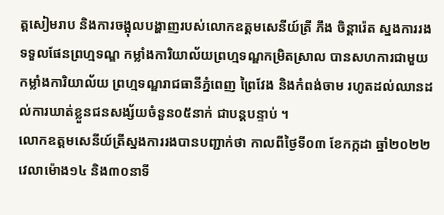ត្តសៀមរាប និងការចង្អុលបង្ហាញរបស់លោកឧត្តមសេនីយ៍ត្រី ភឹង ចិន្តារ៉េត ស្នងការរងទទួលផែនព្រហ្មទណ្ឌ កម្លាំងការិយាល័យព្រហ្មទណ្ឌកម្រិតស្រាល បានសហការជាមួយកម្លាំងការិយាល័យ ព្រហ្មទណ្ឌរាជធានីភ្នំពេញ ព្រៃវែង និងកំពង់ចាម រហូតដល់ឈានដល់ការឃាត់ខ្លួនជនសង្ស័យចំនួន០៥នាក់ ជាបន្តបន្ទាប់ ។
លោកឧត្តមសេនីយ៍ត្រីស្នងការរងបានបញ្ជាក់ថា កាលពីថ្ងៃទី០៣ ខែកក្កដា ឆ្នាំ២០២២ វេលាម៉ោង១៤ និង៣០នាទី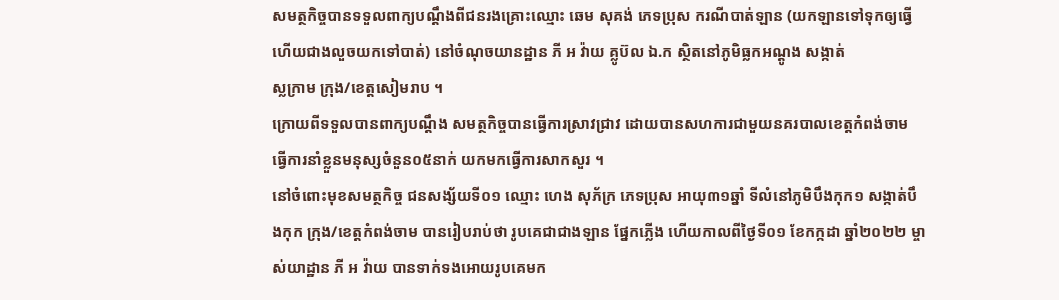សមត្ថកិច្ចបានទទួលពាក្យបណ្តឹងពីជនរងគ្រោះឈ្មោះ ឆេម សុគង់ ភេទប្រុស ករណីបាត់ឡាន (យកឡានទៅទុកឲ្យធ្វើ ហើយជាងលួចយកទៅបាត់) នៅចំណុចយានដ្ឋាន ភី អ វ៉ាយ គ្លូប៊ល ឯ.ក ស្ថិតនៅភូមិធ្លកអណ្តូង សង្កាត់
ស្លក្រាម ក្រុង/ខេត្តសៀមរាប ។
ក្រោយពីទទួលបានពាក្យបណ្តឹង សមត្ថកិច្ចបានធ្វើការស្រាវជ្រាវ ដោយបានសហការជាមួយនគរបាលខេត្តកំពង់ចាម ធ្វើការនាំខ្លួនមនុស្សចំនួន០៥នាក់ យកមកធ្វើការសាកសួរ ។
នៅចំពោះមុខសមត្ថកិច្ច ជនសង្ស័យទី០១ ឈ្មោះ ហេង សុភ័ក្រ ភេទប្រុស អាយុ៣១ឆ្នាំ ទីលំនៅភូមិបឹងកុក១ សង្កាត់បឹងកុក ក្រុង/ខេត្តកំពង់ចាម បានរៀបរាប់ថា រូបគេជាជាងឡាន ផ្នែកភ្លើង ហើយកាលពីថ្ងៃទី០១ ខែកក្កដា ឆ្នាំ២០២២ ម្ចាស់យាដ្ឋាន ភី អ វ៉ាយ បានទាក់ទងអោយរូបគេមក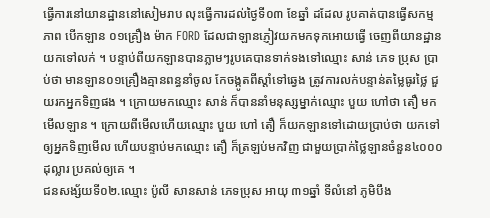ធ្វើការនៅយានដ្ឋាននៅសៀមរាប លុះធ្វើការដល់ថ្ងៃទី០៣ ខែឆ្នាំ ដដែល រូបគាត់បានធ្វើសកម្មភាព បើកឡាន ០១គ្រឿង ម៉ាក FORD ដែលជាឡានភ្ញៀវយកមកទុកអោយធ្វើ ចេញពីយានដ្ឋានយកទៅលក់ ។ បន្ទាប់ពីយកឡានបានភ្លាមៗរូបគេបានទាក់ទងទៅឈ្មោះ សាន់ ភេទ ប្រុស ប្រាប់ថា មានឡាន០១គ្រឿងគ្មានពន្ធនាំចូល កែចង្កូតពីស្តាំទៅឆ្វេង ត្រូវការលក់បន្ទាន់តម្លៃធូរថ្លៃ ជួយរកអ្នកទិញផង ។ ក្រោយមកឈ្មោះ សាន់ ក៏បាននាំមនុស្សម្នាក់ឈ្មោះ បួយ ហៅថា តឿ មកមើលឡាន ។ ក្រោយពីមើលហើយឈ្មោះ បួយ ហៅ តឿ ក៏យកឡានទៅដោយប្រាប់ថា យកទៅឲ្យអ្នកទិញមើល ហើយបន្ទាប់មកឈ្មោះ តឿ ក៏ត្រឡប់មកវិញ ជាមួយប្រាក់ថ្លៃឡានចំនួន៤០០០ដុល្លារ ប្រគល់ឲ្យគេ ។
ជនសង្ស័យទី០២.ឈ្មោះ ប៉ូលី សានសាន់ ភេទប្រុស អាយុ ៣១ឆ្នាំ ទីលំនៅ ភូមិបឹង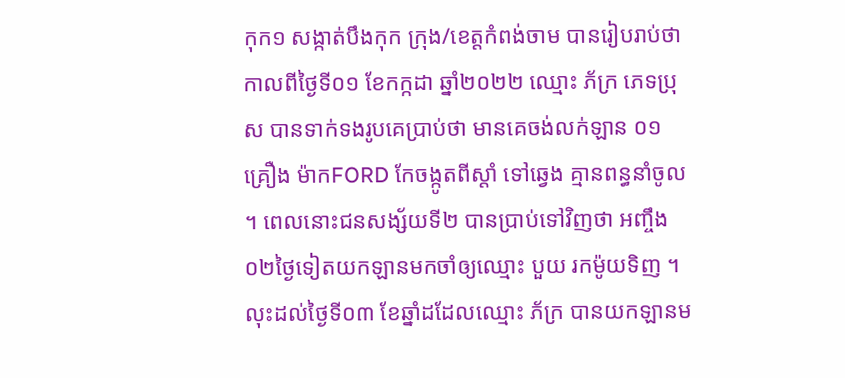កុក១ សង្កាត់បឹងកុក ក្រុង/ខេត្តកំពង់ចាម បានរៀបរាប់ថា កាលពីថ្ងៃទី០១ ខែកក្កដា ឆ្នាំ២០២២ ឈ្មោះ ភ័ក្រ ភេទប្រុស បានទាក់ទងរូបគេប្រាប់ថា មានគេចង់លក់ឡាន ០១គ្រឿង ម៉ាកFORD កែចង្កូតពីស្តាំ ទៅឆ្វេង គ្មានពន្ធនាំចូល ។ ពេលនោះជនសង្ស័យទី២ បានប្រាប់ទៅវិញថា អញ្ចឹង ០២ថ្ងៃទៀតយកឡានមកចាំឲ្យឈ្មោះ បួយ រកម៉ូយទិញ ។ លុះដល់ថ្ងៃទី០៣ ខែឆ្នាំដដែលឈ្មោះ ភ័ក្រ បានយកឡានម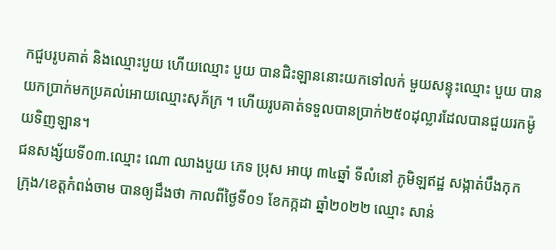កជួបរូបគាត់ និងឈ្មោះបួយ ហើយឈ្មោះ បួយ បានជិះឡាននោះយកទៅលក់ មួយសន្ទុះឈ្មោះ បួយ បានយកប្រាក់មកប្រគល់អោយឈ្មោះសុភ័ក្រ ។ ហើយរូបគាត់ទទួលបានប្រាក់២៥០ដុល្លារដែលបានជួយរកម៉ូយទិញឡាន។
ជនសង្ស័យទី០៣.ឈ្មោះ ណោ ឈាងបួយ ភេទ ប្រុស អាយុ ៣៤ឆ្នាំ ទីលំនៅ ភូមិឡឥដ្ឋ សង្កាត់បឹងកុក ក្រុង/ខេត្តកំពង់ចាម បានឲ្យដឹងថា កាលពីថ្ងៃទី០១ ខែកក្កដា ឆ្នាំ២០២២ ឈ្មោះ សាន់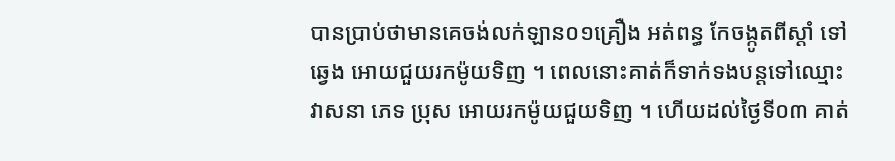បានប្រាប់ថាមានគេចង់លក់ឡាន០១គ្រឿង អត់ពន្ធ កែចង្កូតពីស្តាំ ទៅឆ្វេង អោយជួយរកម៉ូយទិញ ។ ពេលនោះគាត់ក៏ទាក់ទងបន្តទៅឈ្មោះ វាសនា ភេទ ប្រុស អោយរកម៉ូយជួយទិញ ។ ហើយដល់ថ្ងៃទី០៣ គាត់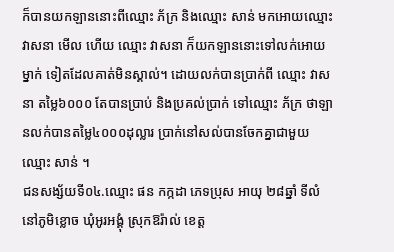ក៏បានយកឡាននោះពីឈ្មោះ ភ័ក្រ និងឈ្មោះ សាន់ មកអោយឈ្មោះ វាសនា មើល ហើយ ឈ្មោះ វាសនា ក៏យកឡាននោះទៅលក់អោយម្នាក់ ទៀតដែលគាត់មិនស្គាល់។ ដោយលក់បានប្រាក់ពី ឈ្មោះ វាសនា តម្លៃ៦០០០ តែបានប្រាប់ និងប្រគល់ប្រាក់ ទៅឈ្មោះ ភ័ក្រ ថាឡានលក់បានតម្លៃ៤០០០ដុល្លារ ប្រាក់នៅសល់បានចែកគ្នាជាមួយឈ្មោះ សាន់ ។
ជនសង្ស័យទី០៤.ឈ្មោះ ផន កក្កដា ភេទប្រុស អាយុ ២៨ឆ្នាំ ទីលំនៅភូមិខ្លោច ឃុំអូរអង្គុំ ស្រុកឱរ៉ាល់ ខេត្ត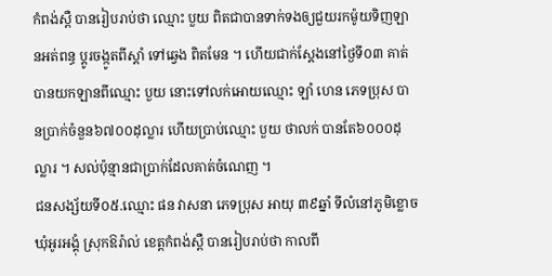កំពង់ស្ពឺ បានរៀបរាប់ថា ឈ្មោះ បួយ ពិតជាបានទាក់ទងឲ្យជួយរកម៉ូយទិញឡានអត់ពន្ធ ប្តូរចង្កូតពីស្តាំ ទៅឆ្វេង ពិតមែន ។ ហើយជាក់ស្តែងនៅថ្ងៃទី០៣ គាត់បានយកឡានពីឈ្មោះ បួយ នោះទៅលក់អោយឈ្មោះ ឡាំ ហេន ភេទប្រុស បានប្រាក់ចំនួន៦៧០០ដុល្លារ ហើយប្រាប់ឈ្មោះ បួយ ថាលក់ បានតែ៦០០០ដុល្លារ ។ សល់ប៉ុន្មានជាប្រាក់ដែលគាត់ចំណេញ ។
ជនសង្ស័យទី០៥.ឈ្មោះ ផន វាសនា ភេទប្រុស អាយុ ៣៩ឆ្នាំ ទីលំនៅភូមិខ្លោច ឃុំអូរអង្គុំ ស្រុកឱរ៉ាល់ ខេត្តកំពង់ស្ពឺ បានរៀបរាប់ថា កាលពី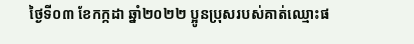ថ្ងៃទី០៣ ខែកក្កដា ឆ្នាំ២០២២ ប្អូនប្រុសរបស់គាត់ឈ្មោះផ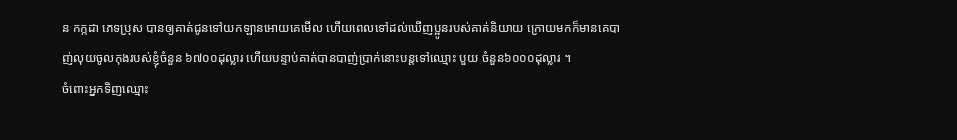ន កក្កដា ភេទប្រុស បានឲ្យគាត់ជូនទៅយកឡានអោយគេមើល ហើយពេលទៅដល់ឃើញប្អូនរបស់គាត់និយាយ ក្រោយមកក៏មានគេបាញ់លុយចូលកុងរបស់ខ្ញុំចំនួន ៦៧០០ដុល្លារ ហើយបន្ទាប់គាត់បានបាញ់ប្រាក់នោះបន្តទៅឈ្មោះ បួយ ចំនួន៦០០០ដុល្លារ ។
ចំពោះអ្នកទិញឈ្មោះ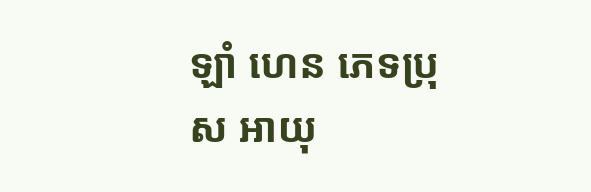ឡាំ ហេន ភេទប្រុស អាយុ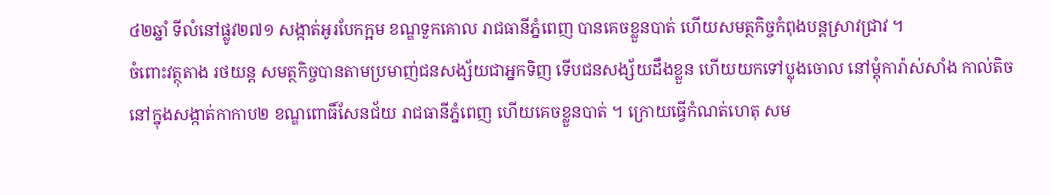៤២ឆ្នាំ ទីលំនៅផ្លូវ២៧១ សង្កាត់អូរបែកក្អម ខណ្ឌទួកគោល រាជធានីភ្នំពេញ បានគេចខ្លួនបាត់ ហើយសមត្ថកិច្ចកំពុងបន្តស្រាវជ្រាវ ។
ចំពោះវត្ថុតាង រថយន្ត សមត្ថកិច្ចបានតាមប្រមាញ់ជនសង្ស័យជាអ្នកទិញ ទើបជនសង្ស័យដឹងខ្លួន ហើយយកទៅប្លុងចោល នៅម្តុំការ៉ាស់សាំង កាល់តិច នៅក្នុងសង្កាត់កាកាប២ ខណ្ឌពោធិ៍សែនជ័យ រាជធានីភ្នំពេញ ហើយគេចខ្លួនបាត់ ។ ក្រោយធ្វើកំណត់ហេតុ សម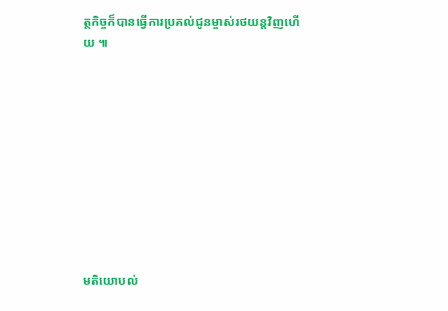ត្ថកិច្ចក៏បានធ្វើការប្រគល់ជូនម្ចាស់រថយន្តវិញហើយ ៕










មតិយោបល់